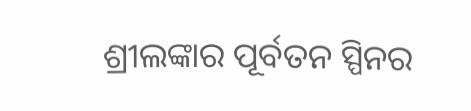ଶ୍ରୀଲଙ୍କାର ପୂର୍ବତନ ସ୍ପିନର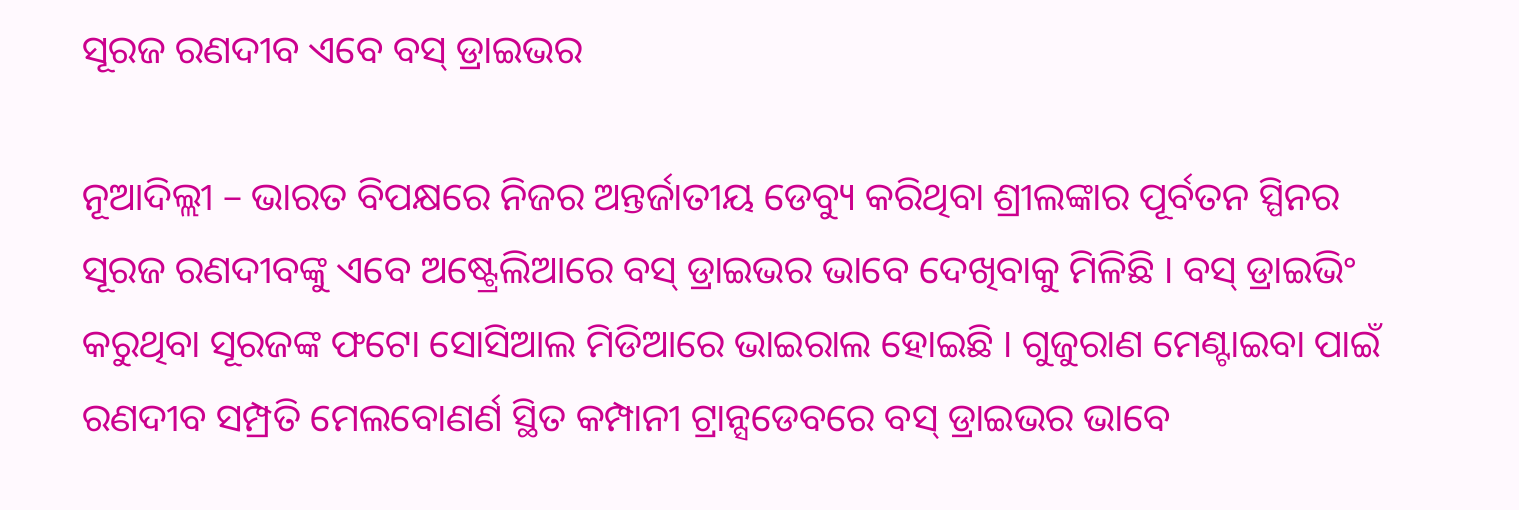ସୂରଜ ରଣଦୀବ ଏବେ ବସ୍ ଡ୍ରାଇଭର

ନୂଆଦିଲ୍ଲୀ – ଭାରତ ବିପକ୍ଷରେ ନିଜର ଅନ୍ତର୍ଜାତୀୟ ଡେବ୍ୟୁ କରିଥିବା ଶ୍ରୀଲଙ୍କାର ପୂର୍ବତନ ସ୍ପିନର ସୂରଜ ରଣଦୀବଙ୍କୁ ଏବେ ଅଷ୍ଟ୍ରେଲିଆରେ ବସ୍ ଡ୍ରାଇଭର ଭାବେ ଦେଖିବାକୁ ମିଳିଛି । ବସ୍ ଡ୍ରାଇଭିଂ କରୁଥିବା ସୂରଜଙ୍କ ଫଟୋ ସୋସିଆଲ ମିଡିଆରେ ଭାଇରାଲ ହୋଇଛି । ଗୁଜୁରାଣ ମେଣ୍ଟାଇବା ପାଇଁ ରଣଦୀବ ସମ୍ପ୍ରତି ମେଲବୋଣର୍ଣ ସ୍ଥିତ କମ୍ପାନୀ ଟ୍ରାନ୍ସଡେବରେ ବସ୍ ଡ୍ରାଇଭର ଭାବେ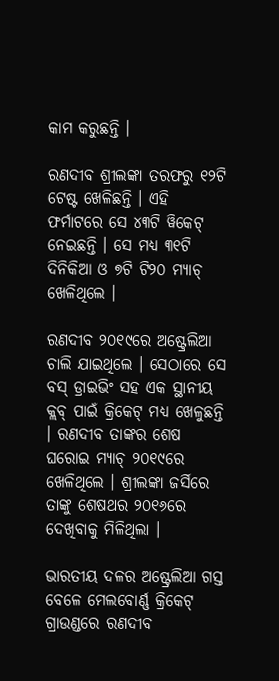କାମ କରୁଛନ୍ତି ।

ରଣଦୀବ ଶ୍ରୀଲଙ୍କା ତରଫରୁ ୧୨ଟି ଟେଷ୍ଟ ଖେଳିଛନ୍ତି । ଏହି ଫର୍ମାଟରେ ସେ ୪୩ଟି ୱିକେଟ୍ ନେଇଛନ୍ତି । ସେ ମଧ୍ୟ ୩୧ଟି ଦିନିକିଆ ଓ ୭ଟି ଟି୨୦ ମ୍ୟାଚ୍ ଖେଳିଥିଲେ ।

ରଣଦୀବ ୨୦୧୯ରେ ଅଷ୍ଟ୍ରେଲିଆ ଚାଲି ଯାଇଥିଲେ । ସେଠାରେ ସେ ବସ୍ ଡ୍ରାଇଭିଂ ସହ ଏକ ସ୍ଥାନୀୟ କ୍ଲବ୍ ପାଇଁ କ୍ରିକେଟ୍ ମଧ୍ୟ ଖେଳୁଛନ୍ତି । ରଣଦୀବ ତାଙ୍କର ଶେଷ ଘରୋଇ ମ୍ୟାଚ୍ ୨୦୧୯ରେ ଖେଳିଥିଲେ । ଶ୍ରୀଲଙ୍କା ଜର୍ସିରେ ତାଙ୍କୁ ଶେଷଥର ୨୦୧୬ରେ ଦେଖିବାକୁ ମିଳିଥିଲା ।

ଭାରତୀୟ ଦଳର ଅଷ୍ଟ୍ରେଲିଆ ଗସ୍ତ ବେଳେ ମେଲବୋର୍ଣ୍ଣ କ୍ରିକେଟ୍ ଗ୍ରାଉଣ୍ଡରେ ରଣଦୀବ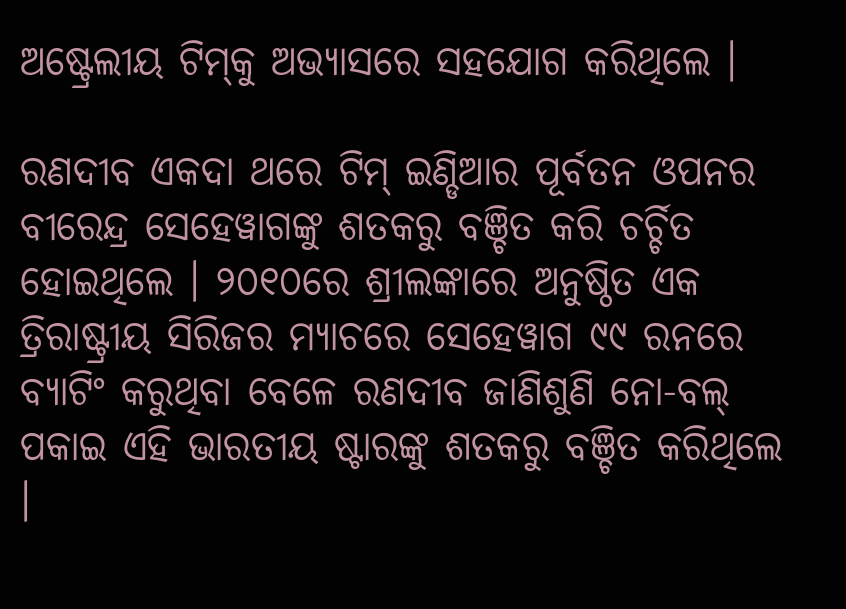ଅଷ୍ଟ୍ରେଲୀୟ ଟିମ୍‌କୁ ଅଭ୍ୟାସରେ ସହଯୋଗ କରିଥିଲେ ।

ରଣଦୀବ ଏକଦା ଥରେ ଟିମ୍ ଇଣ୍ଡିଆର ପୂର୍ବତନ ଓପନର ବୀରେନ୍ଦ୍ର ସେହେୱାଗଙ୍କୁ ଶତକରୁ ବଞ୍ଚିତ କରି ଚର୍ଚ୍ଚିତ ହୋଇଥିଲେ । ୨୦୧୦ରେ ଶ୍ରୀଲଙ୍କାରେ ଅନୁଷ୍ଠିତ ଏକ ତ୍ରିରାଷ୍ଟ୍ରୀୟ ସିରିଜର ମ୍ୟାଚରେ ସେହେୱାଗ ୯୯ ରନରେ ବ୍ୟାଟିଂ କରୁଥିବା ବେଳେ ରଣଦୀବ ଜାଣିଶୁଣି ନୋ-ବଲ୍ ପକାଇ ଏହି ଭାରତୀୟ ଷ୍ଟାରଙ୍କୁ ଶତକରୁ ବଞ୍ଚିତ କରିଥିଲେ ।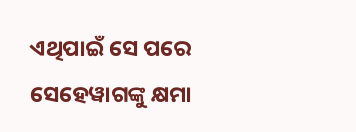ଏଥିପାଇଁ ସେ ପରେ ସେହେୱାଗଙ୍କୁ କ୍ଷମା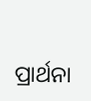ପ୍ରାର୍ଥନା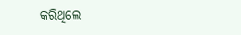କରିଥିଲେ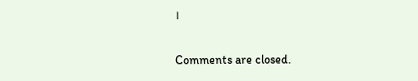।

Comments are closed.